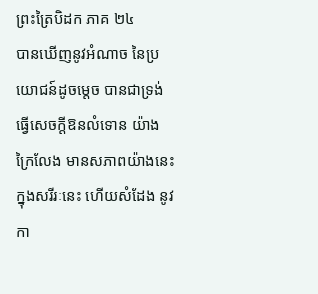ព្រះត្រៃបិដក ភាគ ២៤
បានឃើញនូវអំណាច នៃប្រយោជន៍ដូចម្តេច បានជាទ្រង់ធ្វើសេចក្តីឱនលំទោន យ៉ាងក្រៃលែង មានសភាពយ៉ាងនេះ ក្នុងសរីរៈនេះ ហើយសំដែង នូវកា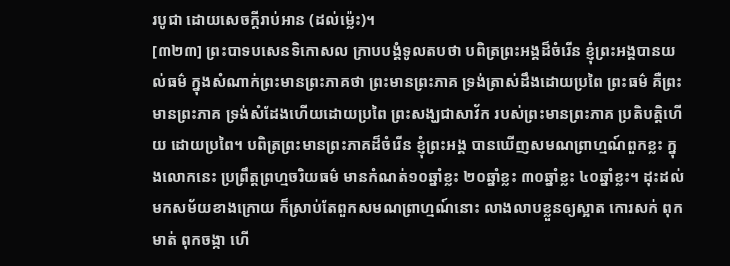របូជា ដោយសេចក្តីរាប់អាន (ដល់ម្ល៉េះ)។
[៣២៣] ព្រះបាទបសេនទិកោសល ក្រាបបង្គំទូលតបថា បពិត្រព្រះអង្គដ៏ចំរើន ខ្ញុំព្រះអង្គបានយល់ធម៌ ក្នុងសំណាក់ព្រះមានព្រះភាគថា ព្រះមានព្រះភាគ ទ្រង់ត្រាស់ដឹងដោយប្រពៃ ព្រះធម៌ គឺព្រះមានព្រះភាគ ទ្រង់សំដែងហើយដោយប្រពៃ ព្រះសង្ឃជាសាវ័ក របស់ព្រះមានព្រះភាគ ប្រតិបត្តិហើយ ដោយប្រពៃ។ បពិត្រព្រះមានព្រះភាគដ៏ចំរើន ខ្ញុំព្រះអង្គ បានឃើញសមណព្រាហ្មណ៍ពួកខ្លះ ក្នុងលោកនេះ ប្រព្រឹត្តព្រហ្មចរិយធម៌ មានកំណត់១០ឆ្នាំខ្លះ ២០ឆ្នាំខ្លះ ៣០ឆ្នាំខ្លះ ៤០ឆ្នាំខ្លះ។ ដុះដល់មកសម័យខាងក្រោយ ក៏ស្រាប់តែពួកសមណព្រាហ្មណ៍នោះ លាងលាបខ្លួនឲ្យស្អាត កោរសក់ ពុកមាត់ ពុកចង្កា ហើ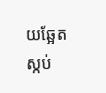យឆ្អែតស្កប់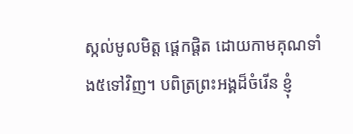ស្កល់មូលមិត្ត ផ្តេកផ្តិត ដោយកាមគុណទាំង៥ទៅវិញ។ បពិត្រព្រះអង្គដ៏ចំរើន ខ្ញុំ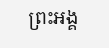ព្រះអង្គ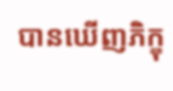បានឃើញភិក្ខុ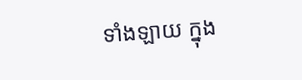ទាំងឡាយ ក្នុង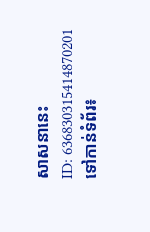សាសនានេះ
ID: 636830315414870201
ទៅកាន់ទំព័រ៖